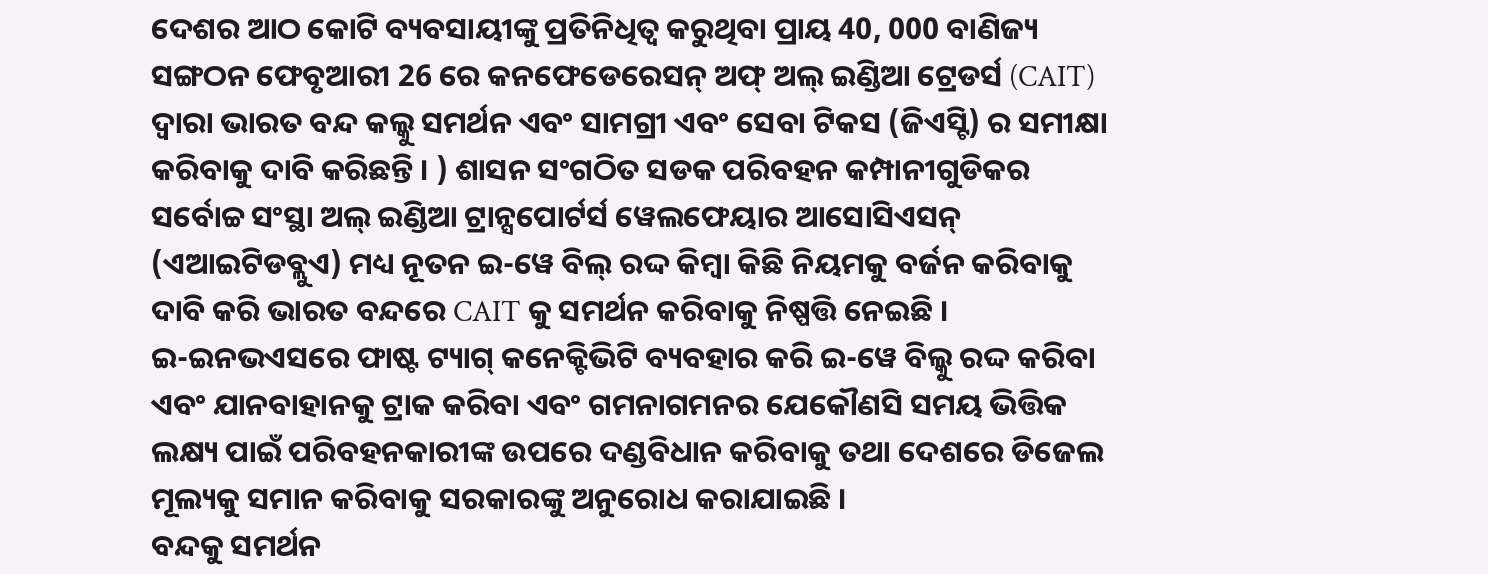ଦେଶର ଆଠ କୋଟି ବ୍ୟବସାୟୀଙ୍କୁ ପ୍ରତିନିଧିତ୍ୱ କରୁଥିବା ପ୍ରାୟ 40, 000 ବାଣିଜ୍ୟ ସଙ୍ଗଠନ ଫେବୃଆରୀ 26 ରେ କନଫେଡେରେସନ୍ ଅଫ୍ ଅଲ୍ ଇଣ୍ଡିଆ ଟ୍ରେଡର୍ସ (CAIT) ଦ୍ୱାରା ଭାରତ ବନ୍ଦ କଲ୍କୁ ସମର୍ଥନ ଏବଂ ସାମଗ୍ରୀ ଏବଂ ସେବା ଟିକସ (ଜିଏସ୍ଟି) ର ସମୀକ୍ଷା କରିବାକୁ ଦାବି କରିଛନ୍ତି । ) ଶାସନ ସଂଗଠିତ ସଡକ ପରିବହନ କମ୍ପାନୀଗୁଡିକର ସର୍ବୋଚ୍ଚ ସଂସ୍ଥା ଅଲ୍ ଇଣ୍ଡିଆ ଟ୍ରାନ୍ସପୋର୍ଟର୍ସ ୱେଲଫେୟାର ଆସୋସିଏସନ୍ (ଏଆଇଟିଡବ୍ଲୁଏ) ମଧ୍ୟ ନୂତନ ଇ-ୱେ ବିଲ୍ ରଦ୍ଦ କିମ୍ବା କିଛି ନିୟମକୁ ବର୍ଜନ କରିବାକୁ ଦାବି କରି ଭାରତ ବନ୍ଦରେ CAIT କୁ ସମର୍ଥନ କରିବାକୁ ନିଷ୍ପତ୍ତି ନେଇଛି ।
ଇ-ଇନଭଏସରେ ଫାଷ୍ଟ ଟ୍ୟାଗ୍ କନେକ୍ଟିଭିଟି ବ୍ୟବହାର କରି ଇ-ୱେ ବିଲ୍କୁ ରଦ୍ଦ କରିବା ଏବଂ ଯାନବାହାନକୁ ଟ୍ରାକ କରିବା ଏବଂ ଗମନାଗମନର ଯେକୌଣସି ସମୟ ଭିତ୍ତିକ ଲକ୍ଷ୍ୟ ପାଇଁ ପରିବହନକାରୀଙ୍କ ଉପରେ ଦଣ୍ଡବିଧାନ କରିବାକୁ ତଥା ଦେଶରେ ଡିଜେଲ ମୂଲ୍ୟକୁ ସମାନ କରିବାକୁ ସରକାରଙ୍କୁ ଅନୁରୋଧ କରାଯାଇଛି ।
ବନ୍ଦକୁ ସମର୍ଥନ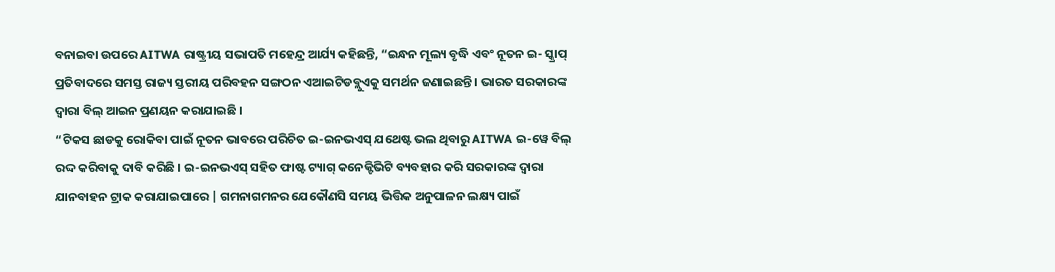ବନାଇବା ଉପରେ AITWA ରାଷ୍ଟ୍ରୀୟ ସଭାପତି ମହେନ୍ଦ୍ର ଆର୍ଯ୍ୟ କହିଛନ୍ତି, “ଇନ୍ଧନ ମୂଲ୍ୟ ବୃଦ୍ଧି ଏବଂ ନୂତନ ଇ- ସ୍କ୍ରାପ୍ ପ୍ରତିବାଦରେ ସମସ୍ତ ରାଜ୍ୟ ସ୍ତରୀୟ ପରିବହନ ସଙ୍ଗଠନ ଏଆଇଟିଡବ୍ଲୁଏକୁ ସମର୍ଥନ ଜଣାଇଛନ୍ତି । ଭାରତ ସରକାରଙ୍କ ଦ୍ଵାରା ବିଲ୍ ଆଇନ ପ୍ରଣୟନ କରାଯାଇଛି ।
“ଟିକସ ଛାଡକୁ ରୋକିବା ପାଇଁ ନୂତନ ଭାବରେ ପରିଚିତ ଇ-ଇନଭଏସ୍ ଯଥେଷ୍ଟ ଭଲ ଥିବାରୁ AITWA ଇ-ୱେ ବିଲ୍ ରଦ୍ଦ କରିବାକୁ ଦାବି କରିଛି । ଇ-ଇନଭଏସ୍ ସହିତ ଫାଷ୍ଟ ଟ୍ୟାଗ୍ କନେକ୍ଟିଭିଟି ବ୍ୟବହାର କରି ସରକାରଙ୍କ ଦ୍ୱାରା ଯାନବାହନ ଟ୍ରାକ କରାଯାଇପାରେ | ଗମନାଗମନର ଯେକୌଣସି ସମୟ ଭିତ୍ତିକ ଅନୁପାଳନ ଲକ୍ଷ୍ୟ ପାଇଁ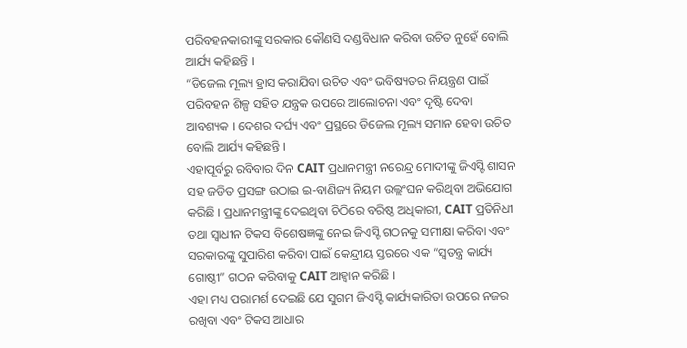ପରିବହନକାରୀଙ୍କୁ ସରକାର କୌଣସି ଦଣ୍ଡବିଧାନ କରିବା ଉଚିତ ନୁହେଁ ବୋଲି ଆର୍ଯ୍ୟ କହିଛନ୍ତି ।
“ଡିଜେଲ ମୂଲ୍ୟ ହ୍ରାସ କରାଯିବା ଉଚିତ ଏବଂ ଭବିଷ୍ୟତର ନିୟନ୍ତ୍ରଣ ପାଇଁ ପରିବହନ ଶିଳ୍ପ ସହିତ ଯନ୍ତ୍ରକ ଉପରେ ଆଲୋଚନା ଏବଂ ଦୃଷ୍ଟି ଦେବା ଆବଶ୍ୟକ । ଦେଶର ଦର୍ଘ୍ୟ ଏବଂ ପ୍ରସ୍ଥରେ ଡିଜେଲ ମୂଲ୍ୟ ସମାନ ହେବା ଉଚିତ ବୋଲି ଆର୍ଯ୍ୟ କହିଛନ୍ତି ।
ଏହାପୂର୍ବରୁ ରବିବାର ଦିନ CAIT ପ୍ରଧାନମନ୍ତ୍ରୀ ନରେନ୍ଦ୍ର ମୋଦୀଙ୍କୁ ଜିଏସ୍ଟି ଶାସନ ସହ ଜଡିତ ପ୍ରସଙ୍ଗ ଉଠାଇ ଇ-ବାଣିଜ୍ୟ ନିୟମ ଉଲ୍ଲଂଘନ କରିଥିବା ଅଭିଯୋଗ କରିଛି । ପ୍ରଧାନମନ୍ତ୍ରୀଙ୍କୁ ଦେଇଥିବା ଚିଠିରେ ବରିଷ୍ଠ ଅଧିକାରୀ, CAIT ପ୍ରତିନିଧୀ ତଥା ସ୍ଵାଧୀନ ଟିକସ ବିଶେଷଜ୍ଞଙ୍କୁ ନେଇ ଜିଏସ୍ଟି ଗଠନକୁ ସମୀକ୍ଷା କରିବା ଏବଂ ସରକାରଙ୍କୁ ସୁପାରିଶ କରିବା ପାଇଁ କେନ୍ଦ୍ରୀୟ ସ୍ତରରେ ଏକ “ସ୍ୱତନ୍ତ୍ର କାର୍ଯ୍ୟ ଗୋଷ୍ଠୀ” ଗଠନ କରିବାକୁ CAIT ଆହ୍ଵାନ କରିଛି ।
ଏହା ମଧ୍ୟ ପରାମର୍ଶ ଦେଇଛି ଯେ ସୁଗମ ଜିଏସ୍ଟି କାର୍ଯ୍ୟକାରିତା ଉପରେ ନଜର ରଖିବା ଏବଂ ଟିକସ ଆଧାର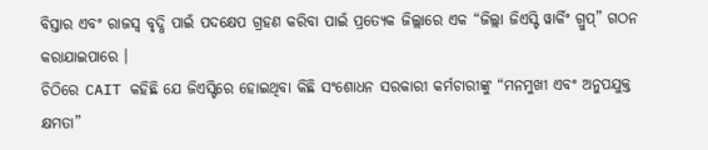ବିସ୍ତାର ଏବଂ ରାଜସ୍ୱ ବୃଦ୍ଧି ପାଇଁ ପଦକ୍ଷେପ ଗ୍ରହଣ କରିବା ପାଇଁ ପ୍ରତ୍ୟେକ ଜିଲ୍ଲାରେ ଏକ “ଜିଲ୍ଲା ଜିଏସ୍ଟି ୱାର୍କିଂ ଗ୍ରୁପ୍” ଗଠନ କରାଯାଇପାରେ ।
ଚିଠିରେ CAIT କହିଛି ଯେ ଜିଏସ୍ଟିରେ ହୋଇଥିବା କିଛି ସଂଶୋଧନ ସରକାରୀ କର୍ମଚାରୀଙ୍କୁ “ମନମୁଖୀ ଏବଂ ଅନୁପଯୁକ୍ତ କ୍ଷମତା”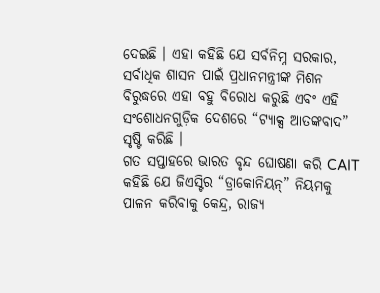ଦେଇଛି । ଏହା କହିଛି ଯେ ସର୍ବନିମ୍ନ ସରକାର, ସର୍ବାଧିକ ଶାସନ ପାଇଁ ପ୍ରଧାନମନ୍ତ୍ରୀଙ୍କ ମିଶନ ବିରୁଦ୍ଧରେ ଏହା ବହୁ ବିରୋଧ କରୁଛି ଏବଂ ଏହି ସଂଶୋଧନଗୁଡ଼ିକ ଦେଶରେ “ଟ୍ୟାକ୍ସ ଆତଙ୍କବାଦ” ସୃଷ୍ଟି କରିଛି ।
ଗତ ସପ୍ତାହରେ ଭାରତ ବୃନ୍ଦ ଘୋଷଣା କରି CAIT କହିଛି ଯେ ଜିଏସ୍ଟିର “ଡ୍ରାକୋନିୟନ୍” ନିୟମକୁ ପାଳନ କରିବାକୁ କେନ୍ଦ୍ର, ରାଜ୍ୟ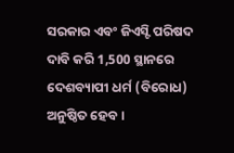ସରକାର ଏବଂ ଜିଏସ୍ଟି ପରିଷଦ ଦାବି କରି 1,500 ସ୍ଥାନରେ ଦେଶବ୍ୟାପୀ ଧର୍ମ (ବିରୋଧ) ଅନୁଷ୍ଠିତ ହେବ ।